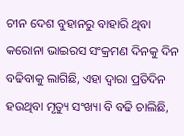ଚୀନ ଦେଶ ବୁହାନରୁ ବାହାରି ଥିବା କରୋନା ଭାଇରସ ସଂକ୍ରମଣ ଦିନକୁ ଦିନ ବଢିବାକୁ ଲାଗିଛି, ଏହା ଦ୍ଵାରା ପ୍ରତିଦିନ ହଉଥିବା ମୃତ୍ୟୁ ସଂଖ୍ୟା ବି ବଢି ଚାଲିଛି,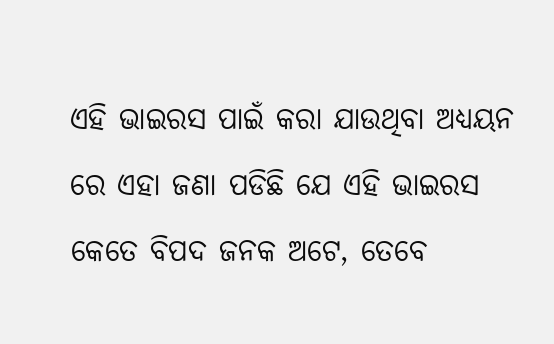ଏହି ଭାଇରସ ପାଇଁ କରା ଯାଉଥିବା ଅଧ୍ୟୟନ ରେ ଏହା ଜଣା ପଡିଛି ଯେ ଏହି ଭାଇରସ କେତେ ବିପଦ ଜନକ ଅଟେ, ତେବେ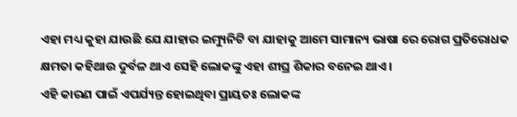ଏହା ମଧ୍ୟ କୁହା ଯାଉଛି ଯେ ଯାହାର ଇମ୍ୟୁନିଟି ବା ଯାହାକୁ ଆମେ ସାମାନ୍ୟ ଭାଷା ରେ ରୋଗ ପ୍ରତିରୋଧକ କ୍ଷମତା କହିଥାଉ ଦୁର୍ବଳ ଥାଏ ସେହି ଲୋକଙ୍କୁ ଏହା ଶୀଘ୍ର ଶିକାର ବନେଇ ଥାଏ ।
ଏହି କାରଣ ପାଇଁ ଏପର୍ଯ୍ୟନ୍ତ ହୋଇଥିବା ପ୍ରାୟତଃ ଲୋକଙ୍କ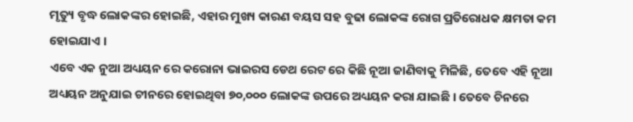ମୃତ୍ୟୁ ବୃଦ୍ଧ ଲୋକଙ୍କର ହୋଇଛି, ଏହାର ମୁଖ୍ୟ କାରଣ ବୟସ ସହ ବୁଢା ଲୋକଙ୍କ ରୋଗ ପ୍ରତିରୋଧକ କ୍ଷମତା କମ ହୋଇଯାଏ ।
ଏବେ ଏକ ନୁଆ ଅଧ୍ୟୟନ ରେ କରୋନା ଭାଇରସ ଡେଥ ରେଟ ରେ କିଛି ନୂଆ ଜାଣିବାକୁ ମିଳିଛି, ତେବେ ଏହି ନୂଆ ଅଧ୍ୟୟନ ଅନୁଯାଇ ଚୀନରେ ହୋଇଥିବା ୭୦,୦୦୦ ଲୋକଙ୍କ ଉପରେ ଅଧ୍ୟୟନ କରା ଯାଇଛି । ତେବେ ଚିନରେ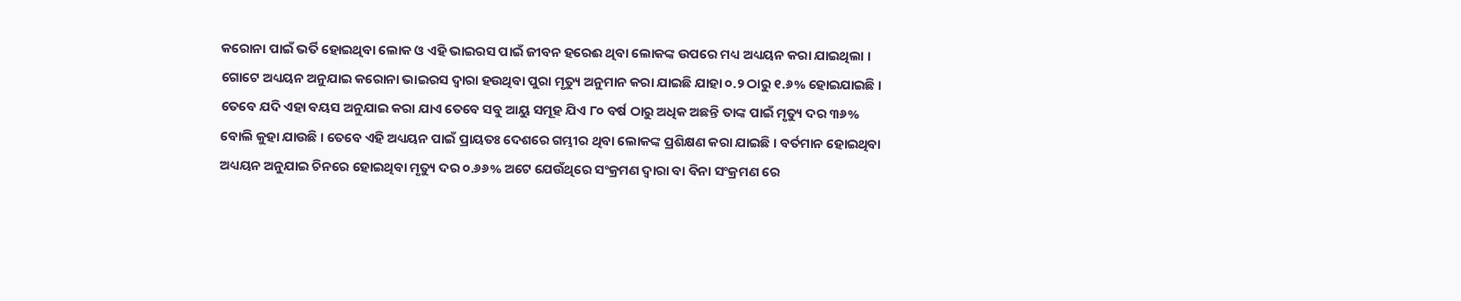କରୋନା ପାଇଁ ଭର୍ତି ହୋଇଥିବା ଲୋକ ଓ ଏହି ଭାଇରସ ପାଇଁ ଜୀବନ ହରେଈ ଥିବା ଲୋକଙ୍କ ଉପରେ ମଧ୍ୟ ଅଧ୍ୟୟନ କରା ଯାଇଥିଲା । ଗୋଟେ ଅଧ୍ୟୟନ ଅନୁଯାଇ କରୋନା ଭାଇରସ ଦ୍ଵାରା ହଉଥିବା ପୁରା ମୃତ୍ୟୁ ଅନୁମାନ କରା ଯାଇଛି ଯାହା ୦.୨ ଠାରୁ ୧.୬% ହୋଇଯାଇଛି ।
ତେବେ ଯଦି ଏହା ବୟସ ଅନୁଯାଇ କରା ଯାଏ ତେବେ ସବୁ ଆୟୁ ସମୂହ ଯିଏ ୮୦ ବର୍ଷ ଠାରୁ ଅଧିକ ଅଛନ୍ତି ତାଙ୍କ ପାଇଁ ମୃତ୍ୟୁ ଦର ୩୬% ବୋଲି କୁହା ଯାଉଛି । ତେବେ ଏହି ଅଧ୍ୟୟନ ପାଇଁ ପ୍ରାୟତଃ ଦେଶରେ ଗମ୍ଭୀର ଥିବା ଲୋକଙ୍କ ପ୍ରଶିକ୍ଷଣ କରା ଯାଇଛି । ବର୍ତମାନ ହୋଇଥିବା ଅଧ୍ୟୟନ ଅନୁଯାଇ ଚିନରେ ହୋଇଥିବା ମୃତ୍ୟୁ ଦର ୦.୬୬% ଅଟେ ଯେଉଁଥିରେ ସଂକ୍ରମଣ ଦ୍ଵାରା ବା ବିନା ସଂକ୍ରମଣ ରେ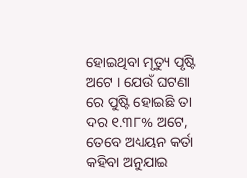ହୋଇଥିବା ମୃତ୍ୟୁ ପୃଷ୍ଟି ଅଟେ । ଯେଉଁ ଘଟଣା ରେ ପୁଷ୍ଟି ହୋଇଛି ତା ଦର ୧.୩୮% ଅଟେ, ତେବେ ଅଧ୍ୟୟନ କର୍ତା କହିବା ଅନୁଯାଇ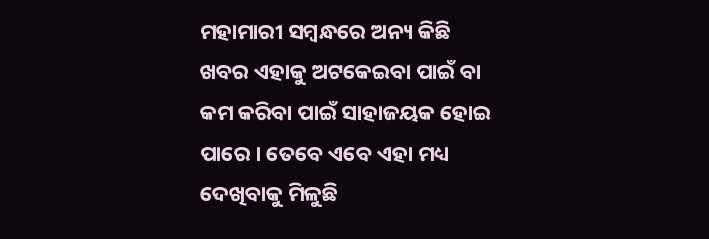ମହାମାରୀ ସମ୍ବନ୍ଧରେ ଅନ୍ୟ କିଛି ଖବର ଏହାକୁ ଅଟକେଇବା ପାଇଁ ବା କମ କରିବା ପାଇଁ ସାହାଜୟକ ହୋଇ ପାରେ । ତେବେ ଏବେ ଏହା ମଧ୍ୟ ଦେଖିବାକୁ ମିଳୁଛି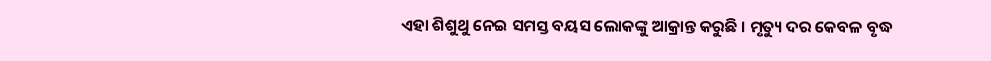ଏହା ଶିଶୁଥୁ ନେଇ ସମସ୍ତ ବୟସ ଲୋକଙ୍କୁ ଆକ୍ରାନ୍ତ କରୁଛି । ମୃତ୍ୟୁ ଦର କେବଳ ବୃଦ୍ଧ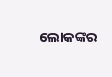ଲୋକଙ୍କର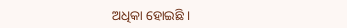ଅଧିକା ହୋଇଛି ।